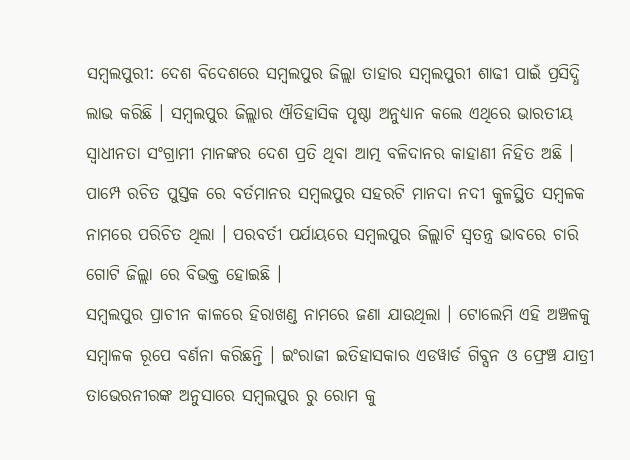ସମ୍ବଲପୁରୀ: ଦେଶ ବିଦେଶରେ ସମ୍ବଲପୁର ଜିଲ୍ଲା ତାହାର ସମ୍ବଲପୁରୀ ଶାଢୀ ପାଇଁ ପ୍ରସିଦ୍ଧି ଲାଭ କରିଛି । ସମ୍ବଲପୁର ଜିଲ୍ଲାର ଐତିହାସିକ ପୃଷ୍ଠା ଅନୁଧ୍ୟାନ କଲେ ଏଥିରେ ଭାରତୀୟ ସ୍ଵାଧୀନତା ସଂଗ୍ରାମୀ ମାନଙ୍କର ଦେଶ ପ୍ରତି ଥିବା ଆତ୍ମ ବଳିଦାନର କାହାଣୀ ନିହିତ ଅଛି । ପାମ୍ପେ ରଚିତ ପୁସ୍ତକ ରେ ବର୍ତମାନର ସମ୍ବଲପୁର ସହରଟି ମାନଦା ନଦୀ କୁଳସ୍ଥିତ ସମ୍ବଳକ ନାମରେ ପରିଚିତ ଥିଲା । ପରବର୍ତୀ ପର୍ଯାୟରେ ସମ୍ବଲପୁର ଜିଲ୍ଲାଟି ସ୍ଵତନ୍ତ୍ର ଭାବରେ ଚାରି ଗୋଟି ଜିଲ୍ଲା ରେ ବିଭକ୍ତ ହୋଇଛି ।
ସମ୍ବଲପୁର ପ୍ରାଚୀନ କାଳରେ ହିରାଖଣ୍ଡ ନାମରେ ଜଣା ଯାଉଥିଲା । ଟୋଲେମି ଏହି ଅଞ୍ଚଳକୁ ସମ୍ବାଳକ ରୂପେ ବର୍ଣନା କରିଛନ୍ତି । ଇଂରାଜୀ ଇତିହାସକାର ଏଡୱାର୍ଡ ଗିବ୍ସନ ଓ ଫ୍ରେଞ୍ଚ ଯାତ୍ରୀ ତାଭେରନୀରଙ୍କ ଅନୁସାରେ ସମ୍ବଲପୁର ରୁ ରୋମ କୁ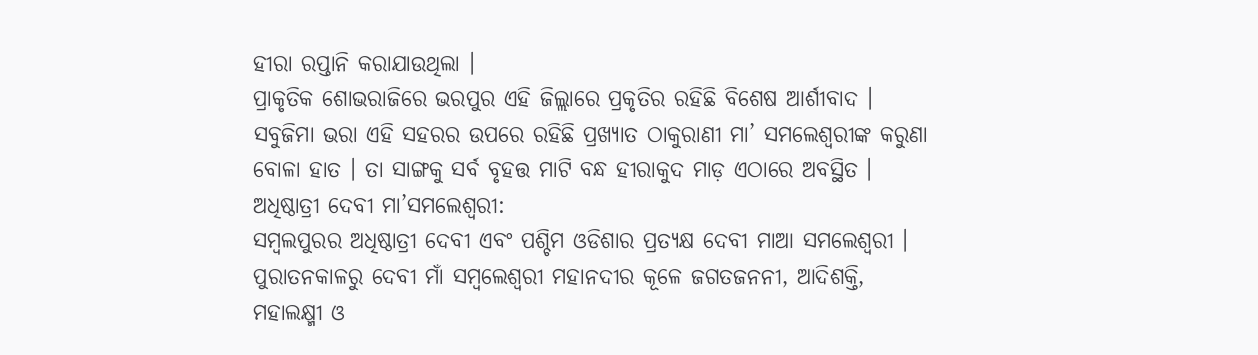ହୀରା ରପ୍ତାନି କରାଯାଉଥିଲା ।
ପ୍ରାକୃତିକ ଶୋଭରାଜିରେ ଭରପୁର ଏହି ଜିଲ୍ଲାରେ ପ୍ରକୃତିର ରହିଛି ବିଶେଷ ଆର୍ଶୀବାଦ । ସବୁଜିମା ଭରା ଏହି ସହରର ଉପରେ ରହିଛି ପ୍ରଖ୍ୟାତ ଠାକୁରାଣୀ ମା’ ସମଲେଶ୍ବରୀଙ୍କ କରୁଣା ବୋଳା ହାତ । ତା ସାଙ୍ଗକୁ ସର୍ବ ବୃହତ୍ତ ମାଟି ବନ୍ଧ ହୀରାକୁଦ ମାଡ଼ ଏଠାରେ ଅବସ୍ଥିତ ।
ଅଧିଷ୍ଠାତ୍ରୀ ଦେବୀ ମା’ସମଲେଶ୍ବରୀ:
ସମ୍ବଲପୁରର ଅଧିଷ୍ଠାତ୍ରୀ ଦେବୀ ଏବଂ ପଶ୍ଚିମ ଓଡିଶାର ପ୍ରତ୍ୟକ୍ଷ ଦେବୀ ମାଆ ସମଲେଶ୍ବରୀ । ପୁରାତନକାଳରୁ ଦେବୀ ମାଁ ସମ୍ବଲେଶ୍ଵରୀ ମହାନଦୀର କୂଳେ ଜଗତଜନନୀ, ଆଦିଶକ୍ତି, ମହାଲକ୍ଷ୍ମୀ ଓ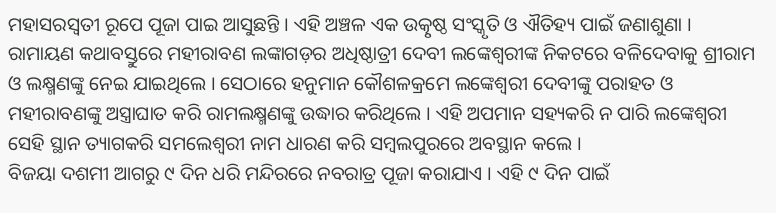ମହାସରସ୍ଵତୀ ରୂପେ ପୂଜା ପାଇ ଆସୁଛନ୍ତି । ଏହି ଅଞ୍ଚଳ ଏକ ଉତ୍କୃଷ୍ଠ ସଂସ୍କୃତି ଓ ଐତିହ୍ୟ ପାଇଁ ଜଣାଶୁଣା ।
ରାମାୟଣ କଥାବସ୍ତୁରେ ମହୀରାବଣ ଲଙ୍କାଗଡ଼ର ଅଧିଷ୍ଠାତ୍ରୀ ଦେବୀ ଲଙ୍କେଶ୍ୱରୀଙ୍କ ନିକଟରେ ବଳିଦେବାକୁ ଶ୍ରୀରାମ ଓ ଲକ୍ଷ୍ମଣଙ୍କୁ ନେଇ ଯାଇଥିଲେ । ସେଠାରେ ହନୁମାନ କୌଶଳକ୍ରମେ ଲଙ୍କେଶ୍ୱରୀ ଦେବୀଙ୍କୁ ପରାହତ ଓ ମହୀରାବଣଙ୍କୁ ଅସ୍ତ୍ରାଘାତ କରି ରାମଲକ୍ଷ୍ମଣଙ୍କୁ ଉଦ୍ଧାର କରିଥିଲେ । ଏହି ଅପମାନ ସହ୍ୟକରି ନ ପାରି ଲଙ୍କେଶ୍ୱରୀ ସେହି ସ୍ଥାନ ତ୍ୟାଗକରି ସମଲେଶ୍ୱରୀ ନାମ ଧାରଣ କରି ସମ୍ବଲପୁରରେ ଅବସ୍ଥାନ କଲେ ।
ବିଜୟା ଦଶମୀ ଆଗରୁ ୯ ଦିନ ଧରି ମନ୍ଦିରରେ ନବରାତ୍ର ପୂଜା କରାଯାଏ । ଏହି ୯ ଦିନ ପାଇଁ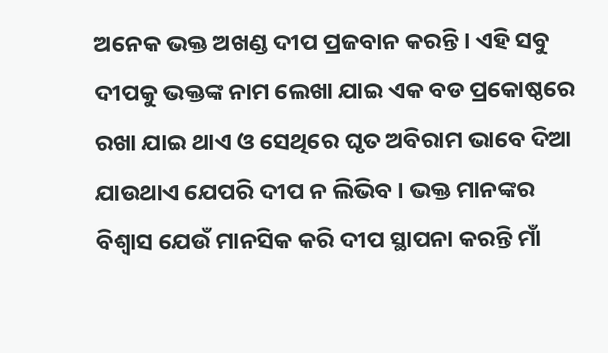ଅନେକ ଭକ୍ତ ଅଖଣ୍ଡ ଦୀପ ପ୍ରଜବାନ କରନ୍ତି । ଏହି ସବୁ ଦୀପକୁ ଭକ୍ତଙ୍କ ନାମ ଲେଖା ଯାଇ ଏକ ବଡ ପ୍ରକୋଷ୍ଠରେ ରଖା ଯାଇ ଥାଏ ଓ ସେଥିରେ ଘୃତ ଅବିରାମ ଭାବେ ଦିଆ ଯାଉଥାଏ ଯେପରି ଦୀପ ନ ଲିଭିବ । ଭକ୍ତ ମାନଙ୍କର ବିଶ୍ୱାସ ଯେଉଁ ମାନସିକ କରି ଦୀପ ସ୍ଥାପନା କରନ୍ତି ମାଁ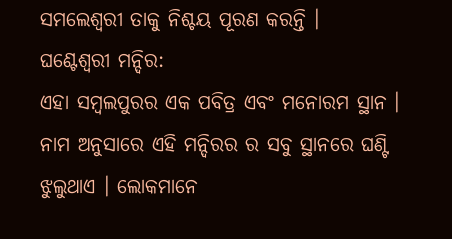ସମଲେଶ୍ୱରୀ ତାକୁ ନିଶ୍ଚୟ ପୂରଣ କରନ୍ତି ।
ଘଣ୍ଟେଶ୍ୱରୀ ମନ୍ଦିର:
ଏହା ସମ୍ବଲପୁରର ଏକ ପବିତ୍ର ଏବଂ ମନୋରମ ସ୍ଥାନ । ନାମ ଅନୁସାରେ ଏହି ମନ୍ଦିରର ର ସବୁ ସ୍ଥାନରେ ଘଣ୍ଟି ଝୁଲୁଥାଏ । ଲୋକମାନେ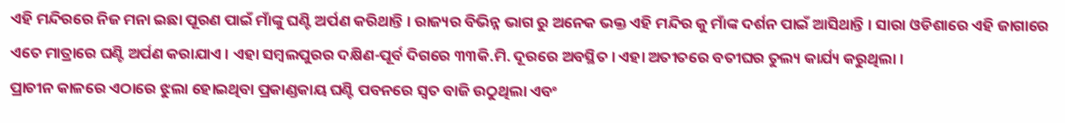ଏହି ମନ୍ଦିରରେ ନିଜ ମନା ଇଛା ପୂରଣ ପାଇଁ ମାଁଙ୍କୁ ଘଣ୍ଟି ଅର୍ପଣ କରିଥାନ୍ତି । ରାଜ୍ୟର ବିଭିନ୍ନ ଭାଗ ରୁ ଅନେକ ଭକ୍ତ ଏହି ମନ୍ଦିର କୁ ମାଁଙ୍କ ଦର୍ଶନ ପାଇଁ ଆସିଥାନ୍ତି । ସାରା ଓଡିଶାରେ ଏହି ଜାଗାରେ ଏତେ ମାତ୍ରାରେ ଘଣ୍ଟି ଅର୍ପଣ କରାଯାଏ । ଏହା ସମ୍ବଲପୁରର ଦକ୍ଷିଣ-ପୂର୍ବ ଦିଗରେ ୩୩କି.ମି. ଦୂରରେ ଅବସ୍ଥିତ । ଏହା ଅତୀତରେ ବତୀଘର ତୁଲ୍ୟ କାର୍ଯ୍ୟ କରୁଥିଲା ।
ପ୍ରାଚୀନ କାଳରେ ଏଠାରେ ଝୁଲା ହୋଇଥିବା ପ୍ରକାଣ୍ଡକାୟ ଘଣ୍ଟି ପବନରେ ସ୍ଵତ ବାଜି ଉଠୁଥିଲା ଏବଂ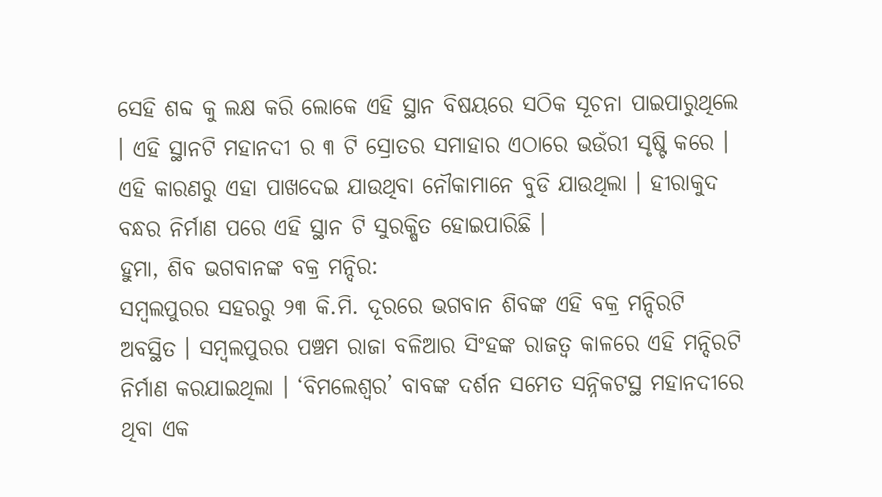ସେହି ଶବ୍ଦ କୁ ଲକ୍ଷ କରି ଲୋକେ ଏହି ସ୍ଥାନ ବିଷୟରେ ସଠିକ ସୂଚନା ପାଇପାରୁଥିଲେ । ଏହି ସ୍ଥାନଟି ମହାନଦୀ ର ୩ ଟି ସ୍ରୋତର ସମାହାର ଏଠାରେ ଭଉଁରୀ ସୃଷ୍ଟି କରେ । ଏହି କାରଣରୁ ଏହା ପାଖଦେଇ ଯାଉଥିବା ନୌକାମାନେ ବୁଡି ଯାଉଥିଲା । ହୀରାକୁଦ ବନ୍ଧର ନିର୍ମାଣ ପରେ ଏହି ସ୍ଥାନ ଟି ସୁରକ୍ଷିତ ହୋଇପାରିଛି ।
ହୁମା, ଶିବ ଭଗବାନଙ୍କ ବକ୍ର ମନ୍ଦିର:
ସମ୍ବଲପୁରର ସହରରୁ ୨୩ କି.ମି. ଦୂରରେ ଭଗବାନ ଶିବଙ୍କ ଏହି ବକ୍ର ମନ୍ଦିରଟି ଅବସ୍ଥିତ । ସମ୍ବଲପୁରର ପଞ୍ଚମ ରାଜା ବଳିଆର ସିଂହଙ୍କ ରାଜତ୍ଵ କାଳରେ ଏହି ମନ୍ଦିରଟି ନିର୍ମାଣ କରଯାଇଥିଲା । ‘ବିମଲେଶ୍ଵର’ ବାବଙ୍କ ଦର୍ଶନ ସମେତ ସନ୍ନିକଟସ୍ଥ ମହାନଦୀରେ ଥିବା ଏକ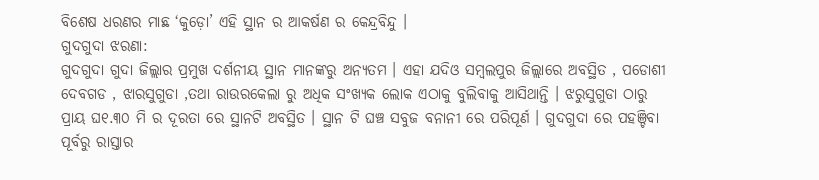ବିଶେଷ ଧରଣର ମାଛ ‘କୁଡ଼ୋ’ ଏହି ସ୍ଥାନ ର ଆକର୍ଷଣ ର କେନ୍ଦ୍ରବିନ୍ଦୁ ।
ଗୁଦଗୁଦା ଝରଣା:
ଗୁଦଗୁଦା ଗୁଦା ଜିଲ୍ଲାର ପ୍ରମୁଖ ଦର୍ଶନୀୟ ସ୍ଥାନ ମାନଙ୍କରୁ ଅନ୍ୟତମ । ଏହା ଯଦିଓ ସମ୍ବଲପୁର ଜିଲ୍ଲାରେ ଅବସ୍ଥିତ , ପଡୋଶୀ ଦେବଗଡ , ଝାରସୁଗୁଡା ,ତଥା ରାଉରକେଲା ରୁ ଅଧିକ ସଂଖ୍ୟକ ଲୋକ ଏଠାକୁ ବୁଲିବାକୁ ଆସିଥାନ୍ତି । ଝରୁସୁଗୁଡା ଠାରୁ ପ୍ରାୟ ଘ୧.୩୦ ମି ର ଦୂରତା ରେ ସ୍ଥାନଟି ଅବସ୍ଥିତ । ସ୍ଥାନ ଟି ଘଞ୍ଚ ସବୁଜ ବନାନୀ ରେ ପରିପୂର୍ଣ । ଗୁଦଗୁଦା ରେ ପହଞ୍ଚିବା ପୂର୍ବରୁ ରାସ୍ତାର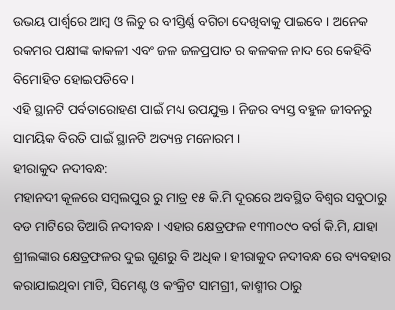ଉଭୟ ପାର୍ଶ୍ଵରେ ଆମ୍ବ ଓ ଲିଚୁ ର ବୀସ୍ତିର୍ଣ୍ଣ ବଗିଚା ଦେଖିବାକୁ ପାଇବେ । ଅନେକ ରକମର ପକ୍ଷୀଙ୍କ କାକଳୀ ଏବଂ ଜଳ ଜଳପ୍ରପାତ ର କଳକଳ ନାଦ ରେ କେହିବି ବିମୋହିତ ହୋଇପଡିବେ ।
ଏହି ସ୍ଥାନଟି ପର୍ବତାରୋହଣ ପାଇଁ ମଧ୍ୟ ଉପଯୁକ୍ତ । ନିଜର ବ୍ୟସ୍ତ ବହୁଳ ଜୀବନରୁ ସାମୟିକ ବିରତି ପାଇଁ ସ୍ଥାନଟି ଅତ୍ୟନ୍ତ ମନୋରମ ।
ହୀରାକୁଦ ନଦୀବନ୍ଧ:
ମହାନଦୀ କୂଳରେ ସମ୍ବଲପୁର ରୁ ମାତ୍ର ୧୫ କି.ମି ଦୂରରେ ଅବସ୍ଥିତ ବିଶ୍ଵର ସବୁଠାରୁ ବଡ ମାଟିରେ ତିଆରି ନଦୀବନ୍ଧ । ଏହାର କ୍ଷେତ୍ରଫଳ ୧୩୩୦୯୦ ବର୍ଗ କି.ମି, ଯାହା ଶ୍ରୀଲଙ୍କାର କ୍ଷେତ୍ରଫଳର ଦୁଇ ଗୁଣରୁ ବି ଅଧିକ । ହୀରାକୁଦ ନଦୀବନ୍ଧ ରେ ବ୍ୟବହାର କରାଯାଇଥିବା ମାଟି, ସିମେଣ୍ଟ ଓ କଂକ୍ରିଟ ସାମଗ୍ରୀ, କାଶ୍ମୀର ଠାରୁ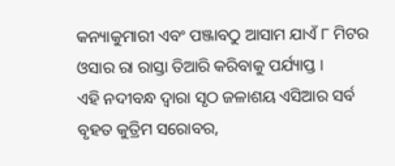କନ୍ୟାକୁମାରୀ ଏବଂ ପଞ୍ଜାବଠୁ ଆସାମ ଯାଏଁ ୮ ମିଟର ଓସାର ରା ରାସ୍ତା ତିଆରି କରିବାକୁ ପର୍ଯ୍ୟାପ୍ତ ।
ଏହି ନଦୀବନ୍ଧ ଦ୍ଵାରା ସୃଠ ଜଳାଶୟ ଏସିଆର ସର୍ବ ବୃହତ କୁତ୍ରିମ ସରୋବର,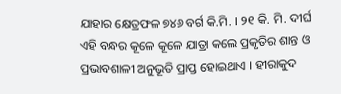ଯାହାର କ୍ଷେତ୍ରଫଳ ୭୪୬ ବର୍ଗ କି.ମି. । ୨୧ କି. ମି. ଦୀର୍ଘ ଏହି ବନ୍ଧର କୂଳେ କୂଳେ ଯାତ୍ରା କଲେ ପ୍ରକୃତିର ଶାନ୍ତ ଓ ପ୍ରଭାବଶାଳୀ ଅନୁଭୂତି ପ୍ରାପ୍ତ ହୋଇଥାଏ । ହୀରାକୁଦ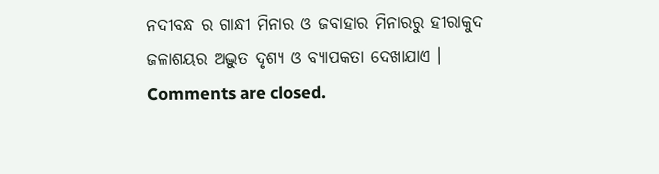ନଦୀବନ୍ଧ ର ଗାନ୍ଧୀ ମିନାର ଓ ଜବାହାର ମିନାରରୁ ହୀରାକୁଦ ଜଳାଶୟର ଅଦ୍ଭୁତ ଦୃଶ୍ୟ ଓ ବ୍ୟାପକତା ଦେଖାଯାଏ ।
Comments are closed.